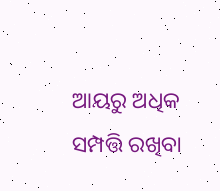ଆୟରୁ ଅଧିକ ସମ୍ପତ୍ତି ରଖିବା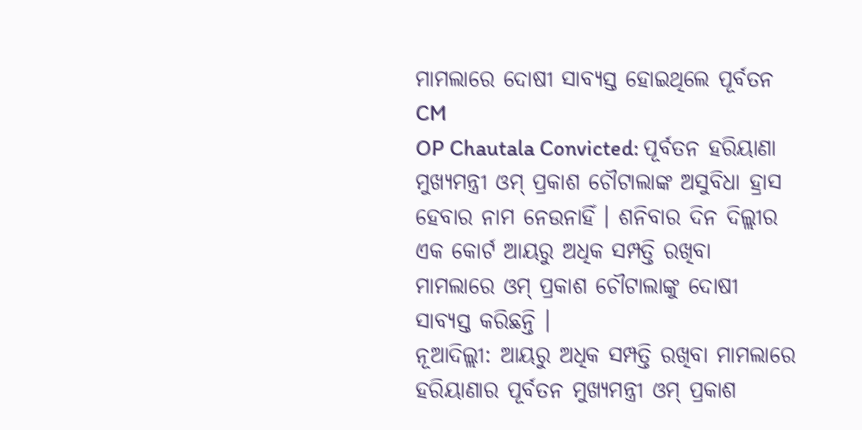ମାମଲାରେ ଦୋଷୀ ସାବ୍ୟସ୍ତ ହୋଇଥିଲେ ପୂର୍ବତନ CM
OP Chautala Convicted: ପୂର୍ବତନ ହରିୟାଣା ମୁଖ୍ୟମନ୍ତ୍ରୀ ଓମ୍ ପ୍ରକାଶ ଚୌଟାଲାଙ୍କ ଅସୁବିଧା ହ୍ରାସ ହେବାର ନାମ ନେଉନାହିଁ । ଶନିବାର ଦିନ ଦିଲ୍ଲୀର ଏକ କୋର୍ଟ ଆୟରୁ ଅଧିକ ସମ୍ପତ୍ତି ରଖିବା ମାମଲାରେ ଓମ୍ ପ୍ରକାଶ ଚୌଟାଲାଙ୍କୁ ଦୋଷୀ ସାବ୍ୟସ୍ତ କରିଛନ୍ତି ।
ନୂଆଦିଲ୍ଲୀ: ଆୟରୁ ଅଧିକ ସମ୍ପତ୍ତି ରଖିବା ମାମଲାରେ ହରିୟାଣାର ପୂର୍ବତନ ମୁଖ୍ୟମନ୍ତ୍ରୀ ଓମ୍ ପ୍ରକାଶ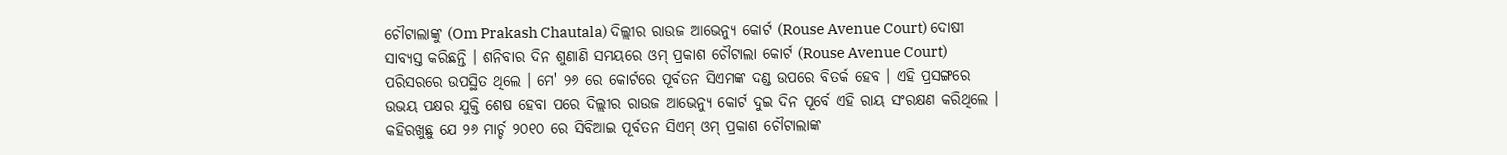ଚୌଟାଲାଙ୍କୁ (Om Prakash Chautala) ଦିଲ୍ଲୀର ରାଉଜ ଆଭେନ୍ୟୁ କୋର୍ଟ (Rouse Avenue Court) ଦୋଷୀ ସାବ୍ୟସ୍ତ କରିଛନ୍ତି । ଶନିବାର ଦିନ ଶୁଣାଣି ସମୟରେ ଓମ୍ ପ୍ରକାଶ ଚୌଟାଲା କୋର୍ଟ (Rouse Avenue Court) ପରିସରରେ ଉପସ୍ଥିତ ଥିଲେ । ମେ' ୨୬ ରେ କୋର୍ଟରେ ପୂର୍ବତନ ସିଏମଙ୍କ ଦଣ୍ଡ ଉପରେ ବିତର୍କ ହେବ । ଏହି ପ୍ରସଙ୍ଗରେ ଉଭୟ ପକ୍ଷର ଯୁକ୍ତି ଶେଷ ହେବା ପରେ ଦିଲ୍ଲୀର ରାଉଜ ଆଭେନ୍ୟୁ କୋର୍ଟ ଦୁଇ ଦିନ ପୂର୍ବେ ଏହି ରାୟ ସଂରକ୍ଷଣ କରିଥିଲେ ।
କହିରଖୁଛୁ ଯେ ୨୬ ମାର୍ଚ୍ଚ ୨୦୧୦ ରେ ସିବିଆଇ ପୂର୍ବତନ ସିଏମ୍ ଓମ୍ ପ୍ରକାଶ ଚୌଟାଲାଙ୍କ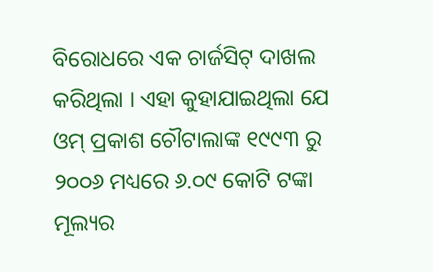ବିରୋଧରେ ଏକ ଚାର୍ଜସିଟ୍ ଦାଖଲ କରିଥିଲା । ଏହା କୁହାଯାଇଥିଲା ଯେ ଓମ୍ ପ୍ରକାଶ ଚୌଟାଲାଙ୍କ ୧୯୯୩ ରୁ ୨୦୦୬ ମଧ୍ୟରେ ୬.୦୯ କୋଟି ଟଙ୍କା ମୂଲ୍ୟର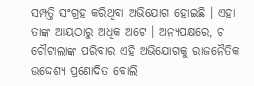ସମ୍ପତ୍ତି ସଂଗ୍ରହ କରିଥିବା ଅଭିଯୋଗ ହୋଇଛି । ଏହା ତାଙ୍କ ଆୟଠାରୁ ଅଧିକ ଅଟେ । ଅନ୍ୟପକ୍ଷରେ, ଚ ଚୌଟାଲାଙ୍କ ପରିବାର ଏହି ଅଭିଯୋଗକୁ ରାଜନୈତିକ ଉଦ୍ଦେଶ୍ୟ ପ୍ରଣୋଦିତ ବୋଲି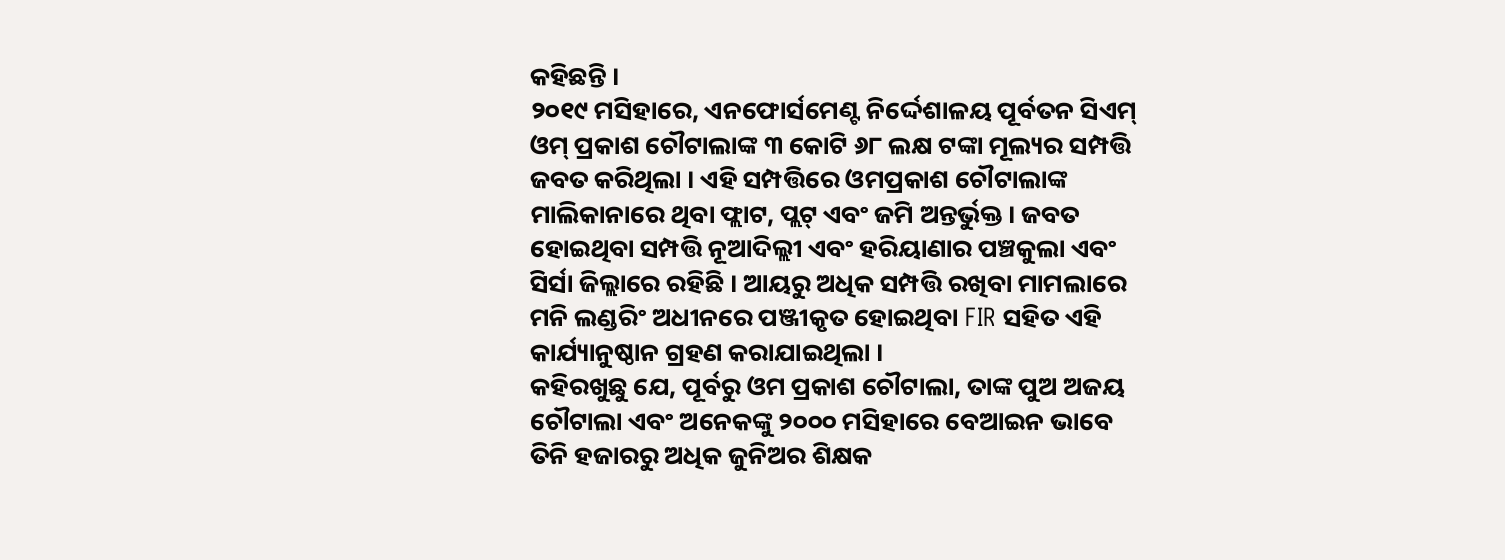କହିଛନ୍ତି ।
୨୦୧୯ ମସିହାରେ, ଏନଫୋର୍ସମେଣ୍ଟ ନିର୍ଦ୍ଦେଶାଳୟ ପୂର୍ବତନ ସିଏମ୍ ଓମ୍ ପ୍ରକାଶ ଚୌଟାଲାଙ୍କ ୩ କୋଟି ୬୮ ଲକ୍ଷ ଟଙ୍କା ମୂଲ୍ୟର ସମ୍ପତ୍ତି ଜବତ କରିଥିଲା । ଏହି ସମ୍ପତ୍ତିରେ ଓମପ୍ରକାଶ ଚୌଟାଲାଙ୍କ ମାଲିକାନାରେ ଥିବା ଫ୍ଲାଟ, ପ୍ଲଟ୍ ଏବଂ ଜମି ଅନ୍ତର୍ଭୁକ୍ତ । ଜବତ ହୋଇଥିବା ସମ୍ପତ୍ତି ନୂଆଦିଲ୍ଲୀ ଏବଂ ହରିୟାଣାର ପଞ୍ଚକୁଲା ଏବଂ ସିର୍ସା ଜିଲ୍ଲାରେ ରହିଛି । ଆୟରୁ ଅଧିକ ସମ୍ପତ୍ତି ରଖିବା ମାମଲାରେ ମନି ଲଣ୍ଡରିଂ ଅଧୀନରେ ପଞ୍ଜୀକୃତ ହୋଇଥିବା FIR ସହିତ ଏହି କାର୍ଯ୍ୟାନୁଷ୍ଠାନ ଗ୍ରହଣ କରାଯାଇଥିଲା ।
କହିରଖୁଛୁ ଯେ, ପୂର୍ବରୁ ଓମ ପ୍ରକାଶ ଚୌଟାଲା, ତାଙ୍କ ପୁଅ ଅଜୟ ଚୌଟାଲା ଏବଂ ଅନେକଙ୍କୁ ୨୦୦୦ ମସିହାରେ ବେଆଇନ ଭାବେ ତିନି ହଜାରରୁ ଅଧିକ ଜୁନିଅର ଶିକ୍ଷକ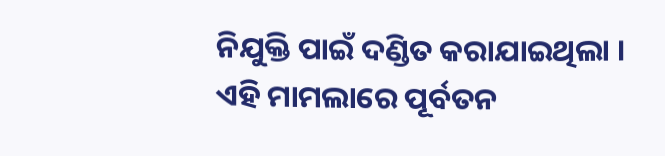ନିଯୁକ୍ତି ପାଇଁ ଦଣ୍ଡିତ କରାଯାଇଥିଲା । ଏହି ମାମଲାରେ ପୂର୍ବତନ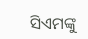ସିଏମଙ୍କୁ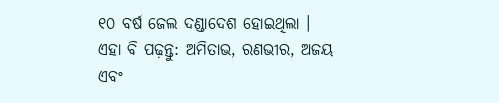୧୦ ବର୍ଷ ଜେଲ ଦଣ୍ଡାଦେଶ ହୋଇଥିଲା ।
ଏହା ବି ପଢ଼ନ୍ତୁ: ଅମିତାଭ, ରଣଭୀର, ଅଜୟ ଏବଂ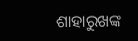ଶାହାରୁଖଙ୍କ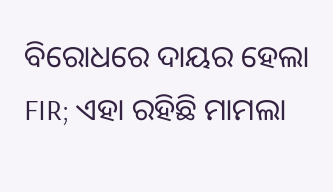ବିରୋଧରେ ଦାୟର ହେଲା FIR; ଏହା ରହିଛି ମାମଲା